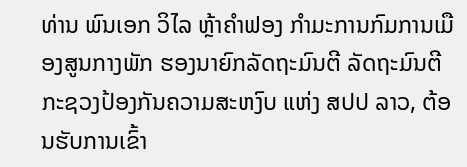ທ່ານ ພົນເອກ ວິໄລ ຫຼ້າຄໍາຟອງ ກໍາມະການກົມການເມືອງສູນກາງພັກ ຮອງນາຍົກລັດຖະມົນຕີ ລັດຖະມົນຕີກະຊວງປ້ອງກັນຄວາມສະຫງົບ ແຫ່ງ ສປປ ລາວ, ຕ້ອນຮັບການເຂົ້າ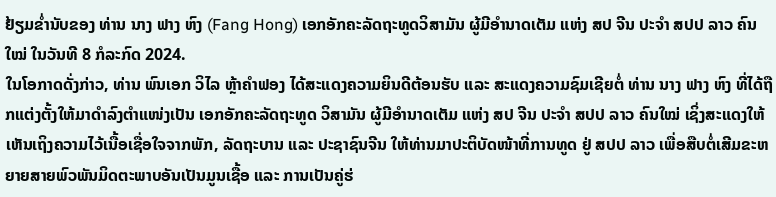ຢ້ຽມຂໍ່ານັບຂອງ ທ່ານ ນາງ ຟາງ ຫົງ (Fang Hong) ເອກອັກຄະລັດຖະທູດວິສາມັນ ຜູ້ມີອໍານາດເຕັມ ແຫ່ງ ສປ ຈີນ ປະຈໍາ ສປປ ລາວ ຄົນໃໝ່ ໃນວັນທີ 8 ກໍລະກົດ 2024.
ໃນໂອກາດດັ່ງກ່າວ, ທ່ານ ພົນເອກ ວິໄລ ຫຼ້າຄໍາຟອງ ໄດ້ສະແດງຄວາມຍິນດີຕ້ອນຮັບ ແລະ ສະແດງຄວາມຊົມເຊີຍຕໍ່ ທ່ານ ນາງ ຟາງ ຫົງ ທີ່ໄດ້ຖືກແຕ່ງຕັ້ງໃຫ້ມາດໍາລົງຕໍາແໜ່ງເປັນ ເອກອັກຄະລັດຖະທູດ ວິສາມັນ ຜູ້ມີອໍານາດເຕັມ ແຫ່ງ ສປ ຈີນ ປະຈໍາ ສປປ ລາວ ຄົນໃໝ່ ເຊິ່ງສະແດງໃຫ້ເຫັນເຖິງຄວາມໄວ້ເນື້ອເຊື່ອໃຈຈາກພັກ, ລັດຖະບານ ແລະ ປະຊາຊົນຈີນ ໃຫ້ທ່ານມາປະຕິບັດໜ້າທີ່ການທູດ ຢູ່ ສປປ ລາວ ເພື່ອສືບຕໍ່ເສີມຂະຫຍາຍສາຍພົວພັນມິດຕະພາບອັນເປັນມູນເຊື້ອ ແລະ ການເປັນຄູ່ຮ່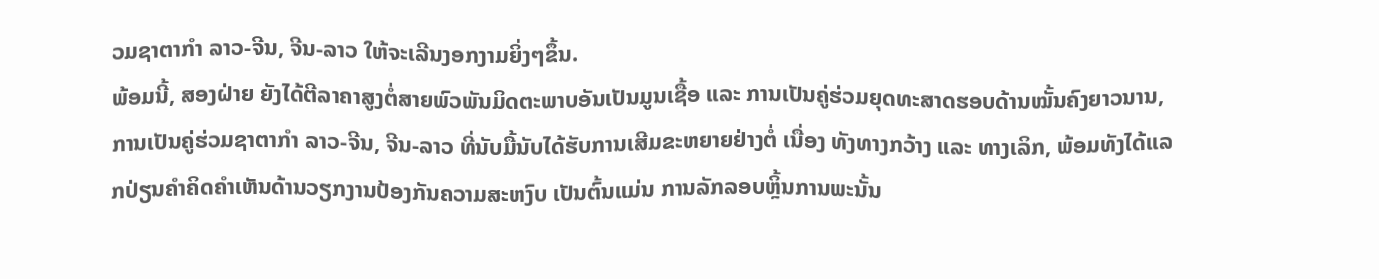ວມຊາຕາກໍາ ລາວ-ຈີນ, ຈີນ-ລາວ ໃຫ້ຈະເລີນງອກງາມຍິ່ງໆຂຶ້ນ.
ພ້ອມນີ້, ສອງຝ່າຍ ຍັງໄດ້ຕີລາຄາສູງຕໍ່ສາຍພົວພັນມິດຕະພາບອັນເປັນມູນເຊື້ອ ແລະ ການເປັນຄູ່ຮ່ວມຍຸດທະສາດຮອບດ້ານໝັ້ນຄົງຍາວນານ, ການເປັນຄູ່ຮ່ວມຊາຕາກໍາ ລາວ-ຈີນ, ຈີນ-ລາວ ທີ່ນັບມື້ນັບໄດ້ຮັບການເສີມຂະຫຍາຍຢ່າງຕໍ່ ເນື່ອງ ທັງທາງກວ້າງ ແລະ ທາງເລິກ, ພ້ອມທັງໄດ້ແລກປ່ຽນຄໍາຄິດຄໍາເຫັນດ້ານວຽກງານປ້ອງກັນຄວາມສະຫງົບ ເປັນຕົ້ນແມ່ນ ການລັກລອບຫຼິ້ນການພະນັ້ນ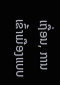ເຖື່ອນ, ການເຂົ້າເມືອງແບບ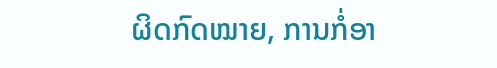ຜິດກົດໝາຍ, ການກໍ່ອາ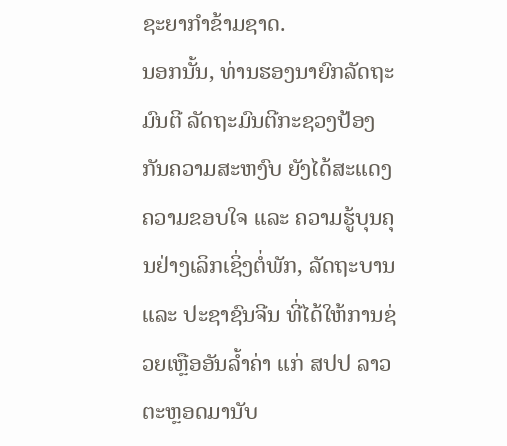ຊະຍາກໍາຂ້າມຊາດ.
ນອກນັ້ນ, ທ່ານຮອງນາຍົກລັດຖະມົນຕີ ລັດຖະມົນຕີກະຊວງປ້ອງກັນຄວາມສະຫງົບ ຍັງໄດ້ສະແດງຄວາມຂອບໃຈ ແລະ ຄວາມຮູ້ບຸນຄຸນຢ່າງເລິກເຊິ່ງຕໍ່ພັກ, ລັດຖະບານ ແລະ ປະຊາຊົນຈີນ ທີ່ໄດ້ໃຫ້ການຊ່ວຍເຫຼືອອັນລໍ້າຄ່າ ແກ່ ສປປ ລາວ ຕະຫຼອດມານັບ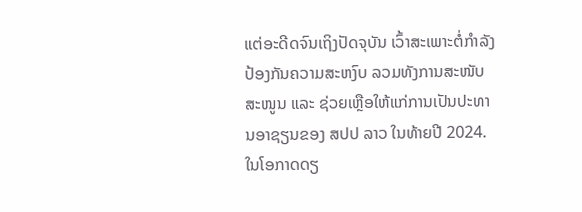ແຕ່ອະດີດຈົນເຖິງປັດຈຸບັນ ເວົ້າສະເພາະຕໍ່ກໍາລັງປ້ອງກັນຄວາມສະຫງົບ ລວມທັງການສະໜັບສະໜູນ ແລະ ຊ່ວຍເຫຼືອໃຫ້ແກ່ການເປັນປະທານອາຊຽນຂອງ ສປປ ລາວ ໃນທ້າຍປີ 2024.
ໃນໂອກາດດຽ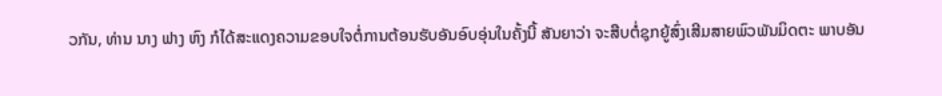ວກັນ, ທ່ານ ນາງ ຟາງ ຫົງ ກໍໄດ້ສະແດງຄວາມຂອບໃຈຕໍ່ການຕ້ອນຮັບອັນອົບອຸ່ນໃນຄັ້ງນີ້ ສັນຍາວ່າ ຈະສືບຕໍ່ຊຸກຍູ້ສົ່ງເສີມສາຍພົວພັນມິດຕະ ພາບອັນ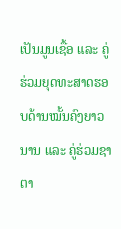ເປັນມູນເຊື້ອ ແລະ ຄູ່ຮ່ວມຍຸດທະສາດຮອບດ້ານໝັ້ນຄົງຍາວນານ ແລະ ຄູ່ຮ່ວມຊາຕາ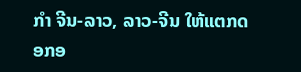ກໍາ ຈີນ-ລາວ, ລາວ-ຈີນ ໃຫ້ແຕກດອກອ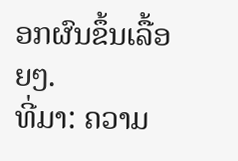ອກຜົນຂຶ້ນເລື້ອຍໆ.
ທີ່ມາ: ຄວາມ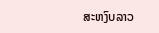ສະຫງົບລາວ